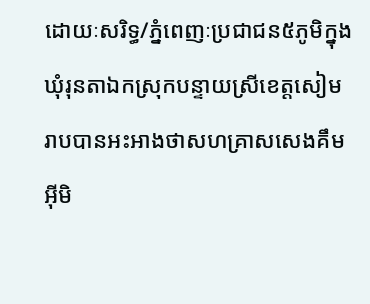ដោយៈសរិទ្ធ/ភ្នំពេញៈប្រជាជន៥ភូមិក្នុងឃុំរុនតាឯកស្រុកបន្ទាយស្រីខេត្តសៀមរាបបានអះអាងថាសហគ្រាសសេងគឹមអ៊ីមិ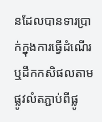នដែលបានទារប្រាក់ក្នុងការធ្វើដំណើរឬដឹកកសិផលតាមផ្លូវលំតភ្ជាប់ពីផ្លូ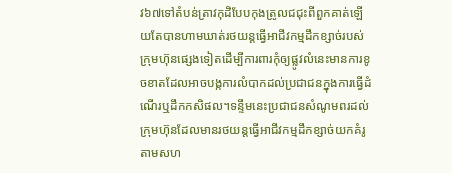វ៦៧ទៅតំបន់ត្រាវកុដិបែបកុងត្រូលជជុះពីពួកគាត់ឡើយតែបានហាមឃាត់រថយន្តធ្វើអាជីវកម្មដឹកខ្សាច់របស់ក្រុមហ៊ុនផ្សេងទៀតដើម្បីការពារកុំឲ្យផ្លូវលំនេះមានការខូចខាតដែលអាចបង្កការលំបាកដល់ប្រជាជនក្នុងការធ្វើដំណើរឬដឹកកសិផល។ទន្ទឹមនេះប្រជាជនសំណូមពរដល់ក្រុមហ៊ុនដែលមានរថយន្តធ្វើអាជីវកម្មដឹកខ្សាច់យកគំរូតាមសហ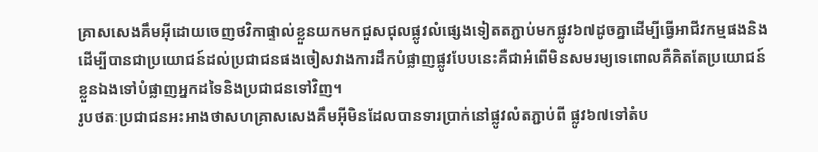គ្រាសសេងគឹមអ៊ីដោយចេញថវិកាផ្ទាល់ខ្លួនយកមកជួសជុលផ្លូវលំផ្សេងទៀតតភ្ជាប់មកផ្លូវ៦៧ដូចគ្នាដើម្បីធ្វើអាជីវកម្មផងនិងដើម្បីបានជាប្រយោជន៍ដល់ប្រជាជនផងចៀសវាងការដឹកបំផ្លាញផ្លូវបែបនេះគឺជាអំពើមិនសមរម្យទេពោលគឺគិតតែប្រយោជន៍ខ្លួនឯងទៅបំផ្លាញអ្នកដទៃនិងប្រជាជនទៅវិញ។
រូបថតៈប្រជាជនអះអាងថាសហគ្រាសសេងគឹមអ៊ីមិនដែលបានទារប្រាក់នៅផ្លូវលំតភ្ជាប់ពី ផ្លូវ៦៧ទៅតំប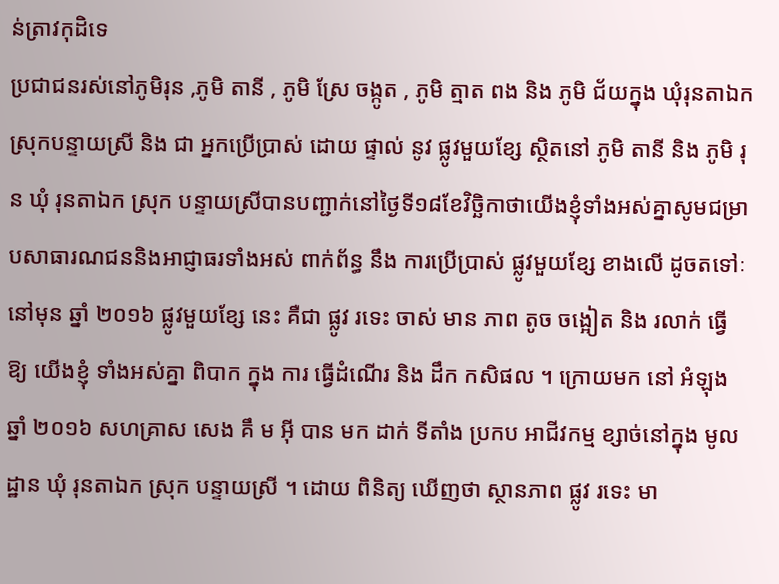ន់ត្រាវកុដិទេ
ប្រជាជនរស់នៅភូមិរុន ,ភូមិ តានី , ភូមិ ស្រែ ចង្កូត , ភូមិ ត្មាត ពង និង ភូមិ ជ័យក្នុង ឃុំរុនតាឯក ស្រុកបន្ទាយស្រី និង ជា អ្នកប្រើប្រាស់ ដោយ ផ្ទាល់ នូវ ផ្លូវមួយខ្សែ ស្ថិតនៅ ភូមិ តានី និង ភូមិ រុន ឃុំ រុនតាឯក ស្រុក បន្ទាយស្រីបានបញ្ជាក់នៅថ្ងៃទី១៨ខែវិច្ឆិកាថាយើងខ្ញុំទាំងអស់គ្នាសូមជម្រាបសាធារណជននិងអាជ្ញាធរទាំងអស់ ពាក់ព័ន្ធ នឹង ការប្រើប្រាស់ ផ្លូវមួយខ្សែ ខាងលើ ដូចតទៅៈ នៅមុន ឆ្នាំ ២០១៦ ផ្លូវមួយខ្សែ នេះ គឺជា ផ្លូវ រទេះ ចាស់ មាន ភាព តូច ចង្អៀត និង រលាក់ ធ្វើ ឱ្យ យើងខ្ញុំ ទាំងអស់គ្នា ពិបាក ក្នុង ការ ធ្វើដំណើរ និង ដឹក កសិផល ។ ក្រោយមក នៅ អំឡុង ឆ្នាំ ២០១៦ សហគ្រាស សេង គឹ ម អ៊ី បាន មក ដាក់ ទីតាំង ប្រកប អាជីវកម្ម ខ្សាច់នៅក្នុង មូលដ្ឋាន ឃុំ រុនតាឯក ស្រុក បន្ទាយស្រី ។ ដោយ ពិនិត្យ ឃើញថា ស្ថានភាព ផ្លូវ រទេះ មា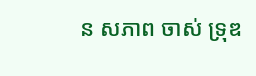ន សភាព ចាស់ ទ្រុឌ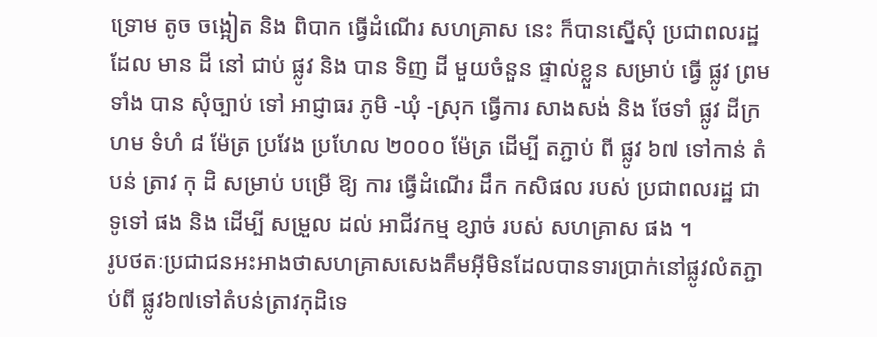ទ្រោម តូច ចង្អៀត និង ពិបាក ធ្វើដំណើរ សហគ្រាស នេះ ក៏បានស្នើសុំ ប្រជាពលរដ្ឋ ដែល មាន ដី នៅ ជាប់ ផ្លូវ និង បាន ទិញ ដី មួយចំនួន ផ្ទាល់ខ្លួន សម្រាប់ ធ្វើ ផ្លូវ ព្រមទាំង បាន សុំច្បាប់ ទៅ អាជ្ញាធរ ភូមិ -ឃុំ -ស្រុក ធ្វើការ សាងសង់ និង ថែទាំ ផ្លូវ ដីក្រហម ទំហំ ៨ ម៉ែត្រ ប្រវែង ប្រហែល ២០០០ ម៉ែត្រ ដើម្បី តភ្ជាប់ ពី ផ្លូវ ៦៧ ទៅកាន់ តំបន់ ត្រាវ កុ ដិ សម្រាប់ បម្រើ ឱ្យ ការ ធ្វើដំណើរ ដឹក កសិផល របស់ ប្រជាពលរដ្ឋ ជាទូទៅ ផង និង ដើម្បី សម្រួល ដល់ អាជីវកម្ម ខ្សាច់ របស់ សហគ្រាស ផង ។
រូបថតៈប្រជាជនអះអាងថាសហគ្រាសសេងគឹមអ៊ីមិនដែលបានទារប្រាក់នៅផ្លូវលំតភ្ជាប់ពី ផ្លូវ៦៧ទៅតំបន់ត្រាវកុដិទេ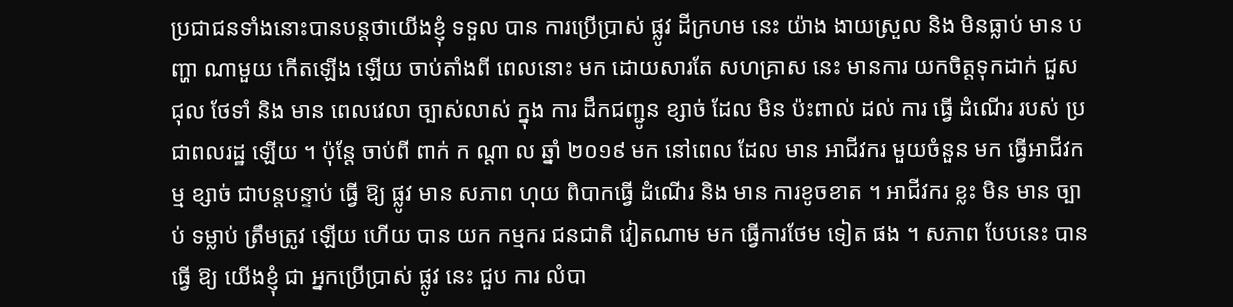ប្រជាជនទាំងនោះបានបន្តថាយើងខ្ញុំ ទទួល បាន ការប្រើប្រាស់ ផ្លូវ ដីក្រហម នេះ យ៉ាង ងាយស្រួល និង មិនធ្លាប់ មាន បញ្ហា ណាមួយ កើតឡើង ឡើយ ចាប់តាំងពី ពេលនោះ មក ដោយសារតែ សហគ្រាស នេះ មានការ យកចិត្តទុកដាក់ ជួសជុល ថែទាំ និង មាន ពេលវេលា ច្បាស់លាស់ ក្នុង ការ ដឹកជញ្ជូន ខ្សាច់ ដែល មិន ប៉ះពាល់ ដល់ ការ ធ្វើ ដំណើរ របស់ ប្រជាពលរដ្ឋ ឡើយ ។ ប៉ុន្តែ ចាប់ពី ពាក់ ក ណ្តា ល ឆ្នាំ ២០១៩ មក នៅពេល ដែល មាន អាជីវករ មួយចំនួន មក ធ្វើអាជីវកម្ម ខ្សាច់ ជាបន្តបន្ទាប់ ធ្វើ ឱ្យ ផ្លូវ មាន សភាព ហុយ ពិបាកធ្វើ ដំណើរ និង មាន ការខូចខាត ។ អាជីវករ ខ្លះ មិន មាន ច្បាប់ ទម្លាប់ ត្រឹមត្រូវ ឡើយ ហើយ បាន យក កម្មករ ជនជាតិ វៀតណាម មក ធ្វើការថែម ទៀត ផង ។ សភាព បែបនេះ បាន ធ្វើ ឱ្យ យើងខ្ញុំ ជា អ្នកប្រើប្រាស់ ផ្លូវ នេះ ជួប ការ លំបា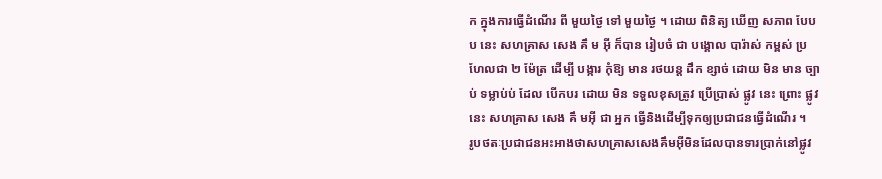ក ក្នុងការធ្វើដំណើរ ពី មួយថ្ងៃ ទៅ មួយថ្ងៃ ។ ដោយ ពិនិត្យ ឃើញ សភាព បែប ប នេះ សហគ្រាស សេង គឹ ម អ៊ី ក៏បាន រៀបចំ ជា បង្គោល បារ៉ាស់ កម្ពស់ ប្រហែលជា ២ ម៉ែត្រ ដើម្បី បង្ការ កុំឱ្យ មាន រថយន្ត ដឹក ខ្សាច់ ដោយ មិន មាន ច្បាប់ ទម្លាប់ប់ ដែល បើកបរ ដោយ មិន ទទួលខុសត្រូវ ប្រើប្រាស់ ផ្លូវ នេះ ព្រោះ ផ្លូវ នេះ សហគ្រាស សេង គឹ មអ៊ី ជា អ្នក ធ្វើនិងដើម្បីទុកឲ្យប្រជាជនធ្វើដំណើរ ។
រូបថតៈប្រជាជនអះអាងថាសហគ្រាសសេងគឹមអ៊ីមិនដែលបានទារប្រាក់នៅផ្លូវ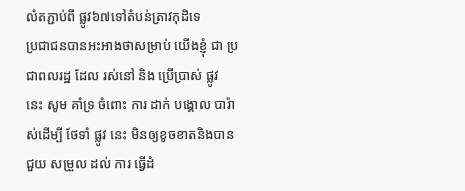លំតភ្ជាប់ពី ផ្លូវ៦៧ទៅតំបន់ត្រាវកុដិទេ
ប្រជាជនបានអះអាងថាសម្រាប់ យើងខ្ញុំ ជា ប្រជាពលរដ្ឋ ដែល រស់នៅ និង ប្រើប្រាស់ ផ្លូវ នេះ សូម គាំទ្រ ចំពោះ ការ ដាក់ បង្គោល បារ៉ាស់ដើម្បី ថែទាំ ផ្លូវ នេះ មិនឲ្យខូចខាតនិងបាន ជួយ សម្រួល ដល់ ការ ធ្វើដំ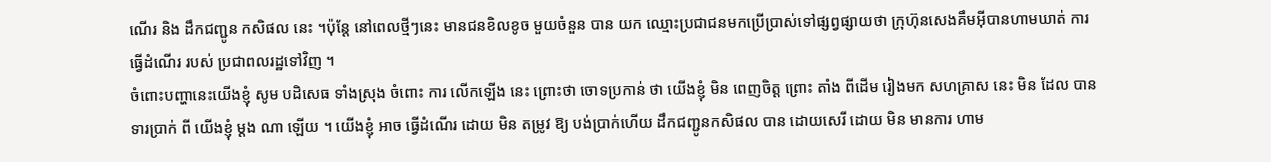ណើរ និង ដឹកជញ្ជូន កសិផល នេះ ។ប៉ុន្តែ នៅពេលថ្មីៗនេះ មានជនខិលខូច មួយចំនួន បាន យក ឈ្មោះប្រជាជនមកប្រើប្រាស់ទៅផ្សព្វផ្សាយថា ក្រុហ៊ុនសេងគឹមអ៊ីបានហាមឃាត់ ការ ធ្វើដំណើរ របស់ ប្រជាពលរដ្ឋទៅវិញ ។
ចំពោះបញ្ហានេះយើងខ្ញុំ សូម បដិសេធ ទាំងស្រុង ចំពោះ ការ លើកឡើង នេះ ព្រោះថា ចោទប្រកាន់ ថា យើងខ្ញុំ មិន ពេញចិត្ត ព្រោះ តាំង ពីដើម រៀងមក សហគ្រាស នេះ មិន ដែល បាន ទារប្រាក់ ពី យើងខ្ញុំ ម្តង ណា ឡើយ ។ យើងខ្ញុំ អាច ធ្វើដំណើរ ដោយ មិន តម្រូវ ឱ្យ បង់ប្រាក់ហើយ ដឹកជញ្ជូនកសិផល បាន ដោយសេរី ដោយ មិន មានការ ហាម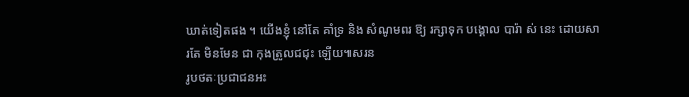ឃាត់ទៀតផង ។ យើងខ្ញុំ នៅតែ គាំទ្រ និង សំណូមពរ ឱ្យ រក្សាទុក បង្គោល បារ៉ា ស់ នេះ ដោយសារតែ មិនមែន ជា កុងត្រូលជជុះ ឡើយ៕សរន
រូបថតៈប្រជាជនអះ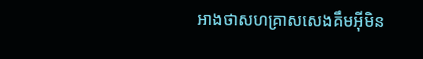អាងថាសហគ្រាសសេងគឹមអ៊ីមិន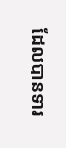ដែលបានទារ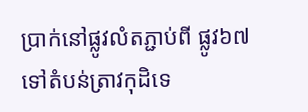ប្រាក់នៅផ្លូវលំតភ្ជាប់ពី ផ្លូវ៦៧ទៅតំបន់ត្រាវកុដិទេ